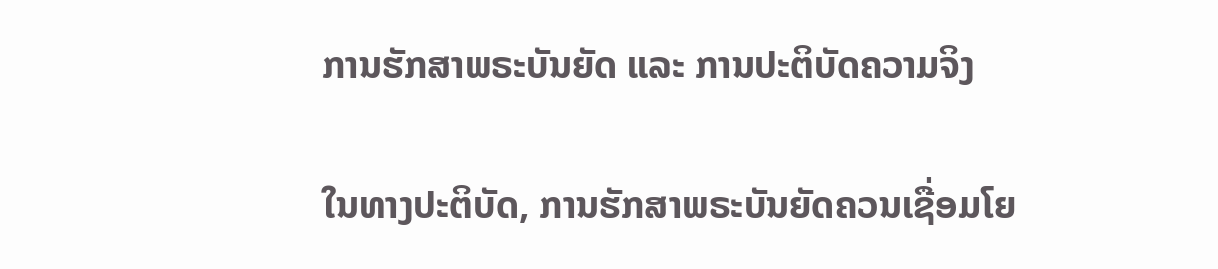ການຮັກສາພຣະບັນຍັດ ແລະ ການປະຕິບັດຄວາມຈິງ

ໃນທາງປະຕິບັດ, ການຮັກສາພຣະບັນຍັດຄວນເຊື່ອມໂຍ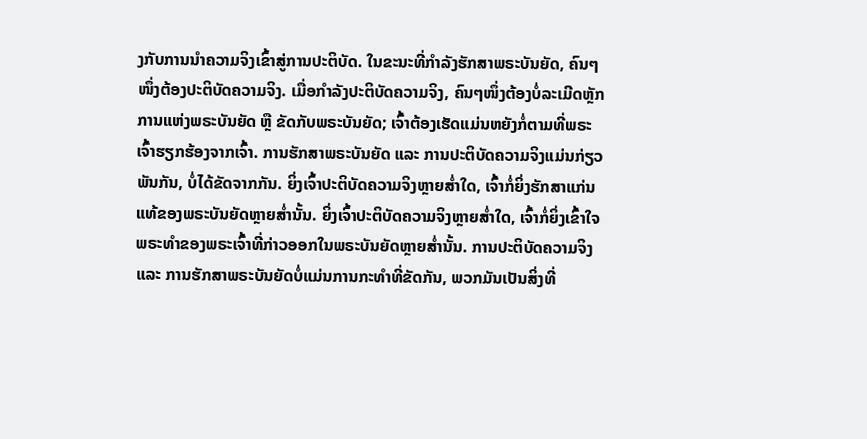ງກັບການນໍາຄວາມຈິງເຂົ້າສູ່ການປະຕິບັດ. ໃນຂະນະທີ່ກຳລັງຮັກສາພຣະບັນຍັດ, ຄົນໆໜຶ່ງຕ້ອງປະຕິບັດຄວາມຈິງ. ເມື່ອກຳລັງປະຕິບັດຄວາມຈິງ, ຄົນໆໜຶ່ງຕ້ອງບໍ່ລະເມີດຫຼັກການແຫ່ງພຣະບັນຍັດ ຫຼື ຂັດກັບພຣະບັນຍັດ; ເຈົ້າຕ້ອງເຮັດແມ່ນຫຍັງກໍ່ຕາມທີ່ພຣະເຈົ້າຮຽກຮ້ອງຈາກເຈົ້າ. ການຮັກສາພຣະບັນຍັດ ແລະ ການປະຕິບັດຄວາມຈິງແມ່ນກ່ຽວພັນກັນ, ບໍ່ໄດ້ຂັດຈາກກັນ. ຍິ່ງເຈົ້າປະຕິບັດຄວາມຈິງຫຼາຍສໍ່າໃດ, ເຈົ້າກໍ່ຍິ່ງຮັກສາແກ່ນແທ້ຂອງພຣະບັນຍັດຫຼາຍສໍ່ານັ້ນ. ຍິ່ງເຈົ້າປະຕິບັດຄວາມຈິງຫຼາຍສໍ່າໃດ, ເຈົ້າກໍ່ຍິ່ງເຂົ້າໃຈພຣະທຳຂອງພຣະເຈົ້າທີ່ກ່າວອອກໃນພຣະບັນຍັດຫຼາຍສໍ່ານັ້ນ. ການປະຕິບັດຄວາມຈິງ ແລະ ການຮັກສາພຣະບັນຍັດບໍ່ແມ່ນການກະທຳທີ່ຂັດກັນ, ພວກມັນເປັນສິ່ງທີ່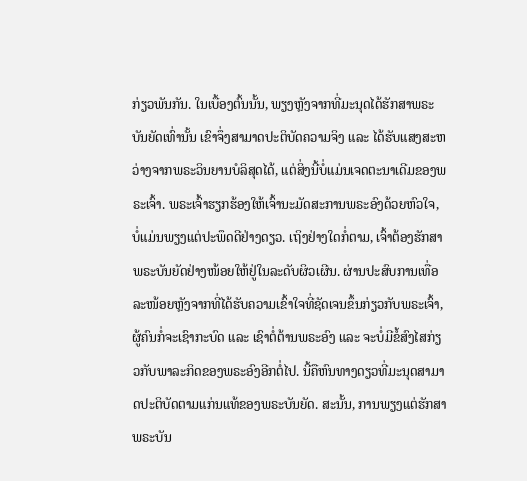ກ່ຽວພັນກັນ. ໃນເບື້ອງຕົ້ນນັ້ນ, ພຽງຫຼັງຈາກທີ່ມະນຸດໄດ້ຮັກສາພຣະບັນຍັດເທົ່ານັ້ນ ເຂົາຈຶ່ງສາມາດປະຕິບັດຄວາມຈິງ ແລະ ໄດ້ຮັບແສງສະຫວ່າງຈາກພຣະວິນຍານບໍລິສຸດໄດ້, ແຕ່ສິ່ງນີ້ບໍ່ແມ່ນເຈດຕະນາເດີມຂອງພຣະເຈົ້າ. ພຣະເຈົ້າຮຽກຮ້ອງໃຫ້ເຈົ້ານະມັດສະການພຣະອົງດ້ວຍຫົວໃຈ, ບໍ່ແມ່ນພຽງແຕ່ປະພຶດດີຢ່າງດຽວ. ເຖິງຢ່າງໃດກໍ່ຕາມ, ເຈົ້າຕ້ອງຮັກສາພຣະບັນຍັດຢ່າງໜ້ອຍໃຫ້ຢູ່ໃນລະດັບຜິວເຜີນ. ຜ່ານປະສົບການເທື່ອລະໜ້ອຍຫຼັງຈາກທີ່ໄດ້ຮັບຄວາມເຂົ້າໃຈທີ່ຊັດເຈນຂຶ້ນກ່ຽວກັບພຣະເຈົ້າ, ຜູ້ຄົນກໍ່ຈະເຊົາກະບົດ ແລະ ເຊົາຕໍ່ຕ້ານພຣະອົງ ແລະ ຈະບໍ່ມີຂໍ້ສົງໄສກ່ຽວກັບພາລະກິດຂອງພຣະອົງອີກຕໍ່ໄປ. ນີ້ຄືຫົນທາງດຽວທີ່ມະນຸດສາມາດປະຕິບັດຕາມແກ່ນແທ້ຂອງພຣະບັນຍັດ. ສະນັ້ນ, ການພຽງແຕ່ຮັກສາພຣະບັນ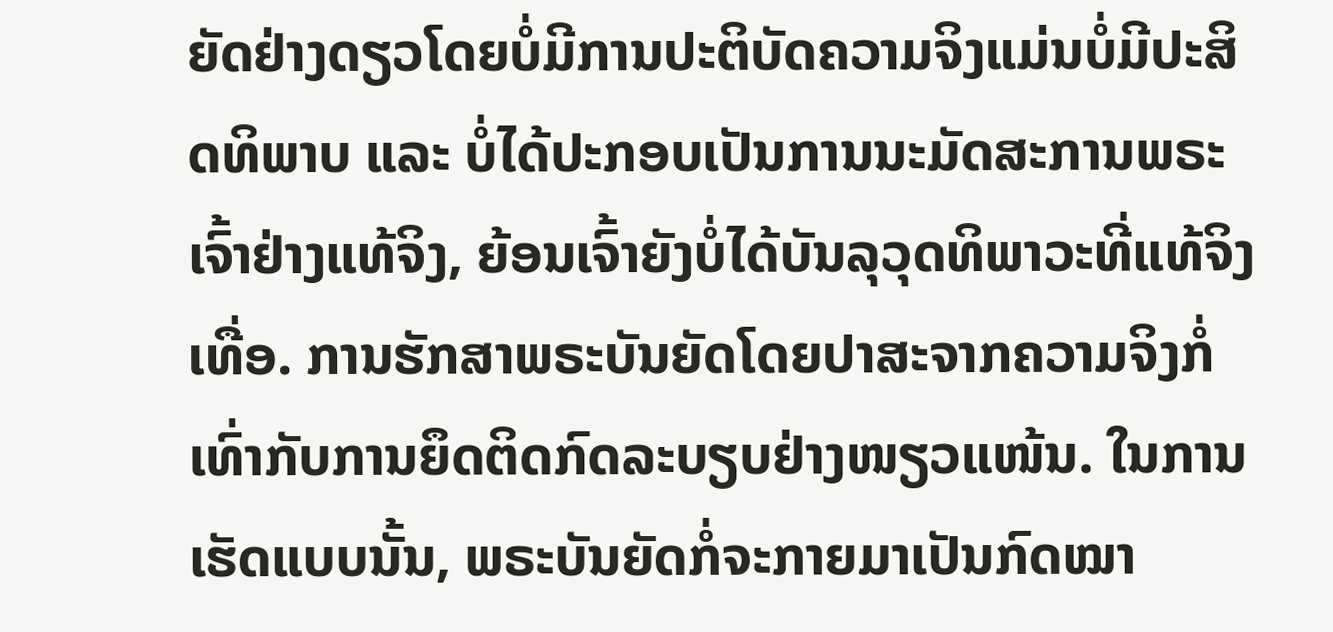ຍັດຢ່າງດຽວໂດຍບໍ່ມີການປະຕິບັດຄວາມຈິງແມ່ນບໍ່ມີປະສິດທິພາບ ແລະ ບໍ່ໄດ້ປະກອບເປັນການນະມັດສະການພຣະເຈົ້າຢ່າງແທ້ຈິງ, ຍ້ອນເຈົ້າຍັງບໍ່ໄດ້ບັນລຸວຸດທິພາວະທີ່ແທ້ຈິງເທື່ອ. ການຮັກສາພຣະບັນຍັດໂດຍປາສະຈາກຄວາມຈິງກໍ່ເທົ່າກັບການຍຶດຕິດກົດລະບຽບຢ່າງໜຽວແໜ້ນ. ໃນການເຮັດແບບນັ້ນ, ພຣະບັນຍັດກໍ່ຈະກາຍມາເປັນກົດໝາ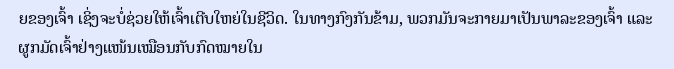ຍຂອງເຈົ້າ ເຊິ່ງຈະບໍ່ຊ່ວຍໃຫ້ເຈົ້າເຕີບໃຫຍ່ໃນຊີວິດ. ໃນທາງກົງກັນຂ້າມ, ພວກມັນຈະກາຍມາເປັນພາລະຂອງເຈົ້າ ແລະ ຜູກມັດເຈົ້າຢ່າງແໜ້ນເໝືອນກັບກົດໝາຍໃນ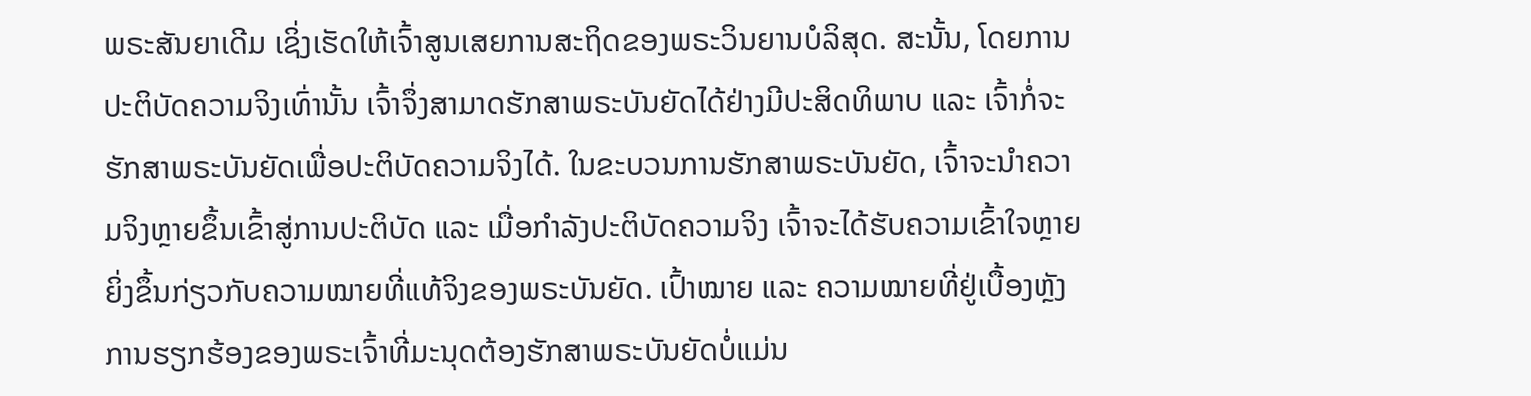ພຣະສັນຍາເດີມ ເຊິ່ງເຮັດໃຫ້ເຈົ້າສູນເສຍການສະຖິດຂອງພຣະວິນຍານບໍລິສຸດ. ສະນັ້ນ, ໂດຍການປະຕິບັດຄວາມຈິງເທົ່ານັ້ນ ເຈົ້າຈຶ່ງສາມາດຮັກສາພຣະບັນຍັດໄດ້ຢ່າງມີປະສິດທິພາບ ແລະ ເຈົ້າກໍ່ຈະຮັກສາພຣະບັນຍັດເພື່ອປະຕິບັດຄວາມຈິງໄດ້. ໃນຂະບວນການຮັກສາພຣະບັນຍັດ, ເຈົ້າຈະນໍາຄວາມຈິງຫຼາຍຂຶ້ນເຂົ້າສູ່ການປະຕິບັດ ແລະ ເມື່ອກຳລັງປະຕິບັດຄວາມຈິງ ເຈົ້າຈະໄດ້ຮັບຄວາມເຂົ້າໃຈຫຼາຍຍິ່ງຂຶ້ນກ່ຽວກັບຄວາມໝາຍທີ່ແທ້ຈິງຂອງພຣະບັນຍັດ. ເປົ້າໝາຍ ແລະ ຄວາມໝາຍທີ່ຢູ່ເບື້ອງຫຼັງການຮຽກຮ້ອງຂອງພຣະເຈົ້າທີ່ມະນຸດຕ້ອງຮັກສາພຣະບັນຍັດບໍ່ແມ່ນ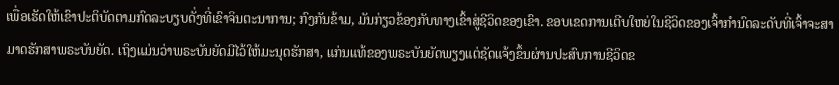ເພື່ອເຮັດໃຫ້ເຂົາປະຕິບັດຕາມກົດລະບຽບດັ່ງທີ່ເຂົາຈິນຕະນາການ; ກົງກັນຂ້າມ, ມັນກ່ຽວຂ້ອງກັບທາງເຂົ້າສູ່ຊີວິດຂອງເຂົາ. ຂອບເຂດການເຕີບໃຫຍ່ໃນຊີວິດຂອງເຈົ້າກໍານົດລະດັບທີ່ເຈົ້າຈະສາມາດຮັກສາພຣະບັນຍັດ. ເຖິງແມ່ນວ່າພຣະບັນຍັດມີໄວ້ໃຫ້ມະນຸດຮັກສາ, ແກ່ນແທ້ຂອງພຣະບັນຍັດພຽງແຕ່ຊັດແຈ້ງຂຶ້ນຜ່ານປະສົບການຊີວິດຂ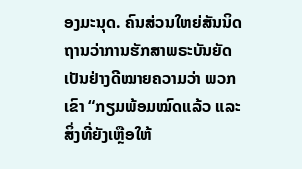ອງມະນຸດ. ຄົນສ່ວນໃຫຍ່ສັນນິດຖານວ່າການຮັກສາພຣະບັນຍັດເປັນຢ່າງດີໝາຍຄວາມວ່າ ພວກເຂົາ “ກຽມພ້ອມໝົດແລ້ວ ແລະ ສິ່ງທີ່ຍັງເຫຼືອໃຫ້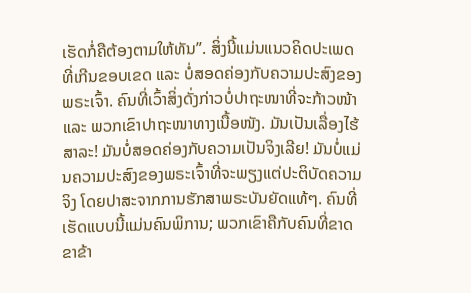ເຮັດກໍ່ຄືຕ້ອງຕາມໃຫ້ທັນ”. ສິ່ງນີ້ແມ່ນແນວຄິດປະເພດທີ່ເກີນຂອບເຂດ ແລະ ບໍ່ສອດຄ່ອງກັບຄວາມປະສົງຂອງພຣະເຈົ້າ. ຄົນທີ່ເວົ້າສິ່ງດັ່ງກ່າວບໍ່ປາຖະໜາທີ່ຈະກ້າວໜ້າ ແລະ ພວກເຂົາປາຖະໜາທາງເນື້ອໜັງ. ມັນເປັນເລື່ອງໄຮ້ສາລະ! ມັນບໍ່ສອດຄ່ອງກັບຄວາມເປັນຈິງເລີຍ! ມັນບໍ່ແມ່ນຄວາມປະສົງຂອງພຣະເຈົ້າທີ່ຈະພຽງແຕ່ປະຕິບັດຄວາມຈິງ ໂດຍປາສະຈາກການຮັກສາພຣະບັນຍັດແທ້ໆ. ຄົນທີ່ເຮັດແບບນີ້ແມ່ນຄົນພິການ; ພວກເຂົາຄືກັບຄົນທີ່ຂາດຂາຂ້າ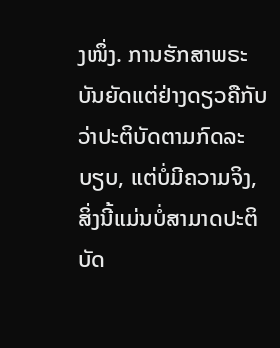ງໜຶ່ງ. ການຮັກສາພຣະບັນຍັດແຕ່ຢ່າງດຽວຄືກັບວ່າປະຕິບັດຕາມກົດລະບຽບ, ແຕ່ບໍ່ມີຄວາມຈິງ, ສິ່ງນີ້ແມ່ນບໍ່ສາມາດປະຕິບັດ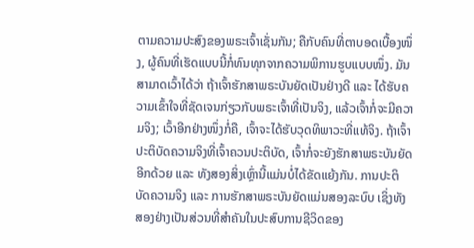ຕາມຄວາມປະສົງຂອງພຣະເຈົ້າເຊັ່ນກັນ; ຄືກັບຄົນທີ່ຕາບອດເບື້ອງໜຶ່ງ, ຜູ້ຄົນທີ່ເຮັດແບບນີ້ກໍ່ທົນທຸກຈາກຄວາມພິການຮູບແບບໜຶ່ງ. ມັນສາມາດເວົ້າໄດ້ວ່າ ຖ້າເຈົ້າຮັກສາພຣະບັນຍັດເປັນຢ່າງດີ ແລະ ໄດ້ຮັບຄວາມເຂົ້າໃຈທີ່ຊັດເຈນກ່ຽວກັບພຣະເຈົ້າທີ່ເປັນຈິງ, ແລ້ວເຈົ້າກໍ່ຈະມີຄວາມຈິງ; ເວົ້າອີກຢ່າງໜຶ່ງກໍ່ຄື, ເຈົ້າຈະໄດ້ຮັບວຸດທິພາວະທີ່ແທ້ຈິງ. ຖ້າເຈົ້າປະຕິບັດຄວາມຈິງທີ່ເຈົ້າຄວນປະຕິບັດ, ເຈົ້າກໍ່ຈະຍັງຮັກສາພຣະບັນຍັດອີກດ້ວຍ ແລະ ທັງສອງສິ່ງເຫຼົ່ານີ້ແມ່ນບໍ່ໄດ້ຂັດແຍ້ງກັນ. ການປະຕິບັດຄວາມຈິງ ແລະ ການຮັກສາພຣະບັນຍັດແມ່ນສອງລະບົບ ເຊິ່ງທັງສອງຢ່າງເປັນສ່ວນທີ່ສຳຄັນໃນປະສົບການຊີວິດຂອງ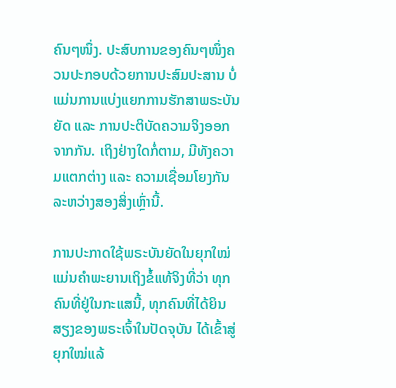ຄົນໆໜຶ່ງ. ປະສົບການຂອງຄົນໆໜຶ່ງຄວນປະກອບດ້ວຍການປະສົມປະສານ ບໍ່ແມ່ນການແບ່ງແຍກການຮັກສາພຣະບັນຍັດ ແລະ ການປະຕິບັດຄວາມຈິງອອກຈາກກັນ. ເຖິງຢ່າງໃດກໍ່ຕາມ, ມີທັງຄວາມແຕກຕ່າງ ແລະ ຄວາມເຊື່ອມໂຍງກັນລະຫວ່າງສອງສິ່ງເຫຼົ່ານີ້.

ການປະກາດໃຊ້ພຣະບັນຍັດໃນຍຸກໃໝ່ແມ່ນຄຳພະຍານເຖິງຂໍ້ແທ້ຈິງທີ່ວ່າ ທຸກຄົນທີ່ຢູ່ໃນກະແສນີ້, ທຸກຄົນທີ່ໄດ້ຍິນສຽງຂອງພຣະເຈົ້າໃນປັດຈຸບັນ ໄດ້ເຂົ້າສູ່ຍຸກໃໝ່ແລ້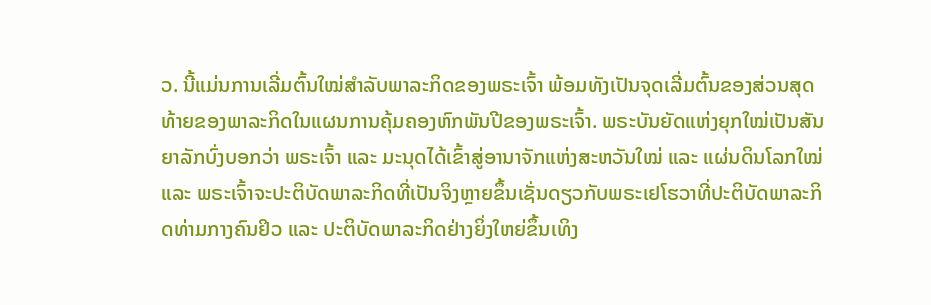ວ. ນີ້ແມ່ນການເລີ່ມຕົ້ນໃໝ່ສຳລັບພາລະກິດຂອງພຣະເຈົ້າ ພ້ອມທັງເປັນຈຸດເລີ່ມຕົ້ນຂອງສ່ວນສຸດທ້າຍຂອງພາລະກິດໃນແຜນການຄຸ້ມຄອງຫົກພັນປີຂອງພຣະເຈົ້າ. ພຣະບັນຍັດແຫ່ງຍຸກໃໝ່ເປັນສັນຍາລັກບົ່ງບອກວ່າ ພຣະເຈົ້າ ແລະ ມະນຸດໄດ້ເຂົ້າສູ່ອານາຈັກແຫ່ງສະຫວັນໃໝ່ ແລະ ແຜ່ນດິນໂລກໃໝ່ ແລະ ພຣະເຈົ້າຈະປະຕິບັດພາລະກິດທີ່ເປັນຈິງຫຼາຍຂຶ້ນເຊັ່ນດຽວກັບພຣະເຢໂຮວາທີ່ປະຕິບັດພາລະກິດທ່າມກາງຄົນຢິວ ແລະ ປະຕິບັດພາລະກິດຢ່າງຍິ່ງໃຫຍ່ຂຶ້ນເທິງ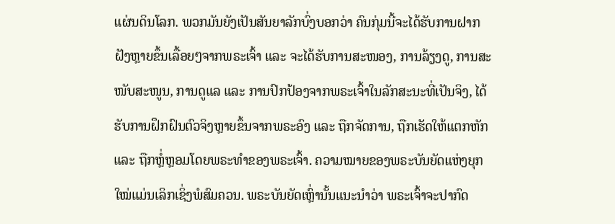ແຜ່ນດິນໂລກ. ພວກມັນຍັງເປັນສັນຍາລັກບົ່ງບອກວ່າ ຄົນກຸ່ມນີ້ຈະໄດ້ຮັບການຝາກຝັງຫຼາຍຂຶ້ນເລື້ອຍໆຈາກພຣະເຈົ້າ ແລະ ຈະໄດ້ຮັບການສະໜອງ, ການລ້ຽງດູ, ການສະໜັບສະໜູນ, ການດູແລ ແລະ ການປົກປ້ອງຈາກພຣະເຈົ້າໃນລັກສະນະທີ່ເປັນຈິງ, ໄດ້ຮັບການຝຶກຝົນຕົວຈິງຫຼາຍຂຶ້ນຈາກພຣະອົງ ແລະ ຖືກຈັດການ, ຖືກເຮັດໃຫ້ແຕກຫັກ ແລະ ຖືກຫຼໍ່ຫຼອມໂດຍພຣະທຳຂອງພຣະເຈົ້າ. ຄວາມໝາຍຂອງພຣະບັນຍັດແຫ່ງຍຸກໃໝ່ແມ່ນເລິກເຊິ່ງພໍສົມຄວນ. ພຣະບັນຍັດເຫຼົ່ານັ້ນແນະນໍາວ່າ ພຣະເຈົ້າຈະປາກົດ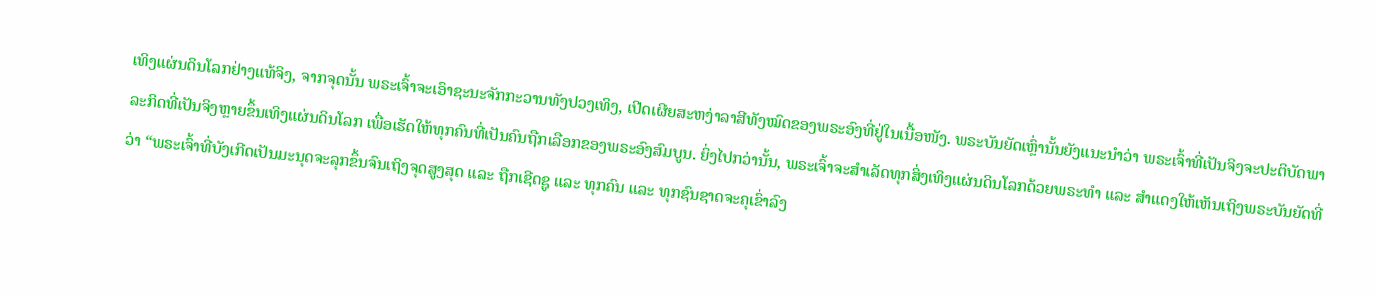ເທິງແຜ່ນດິນໂລກຢ່າງແທ້ຈິງ, ຈາກຈຸດນັ້ນ ພຣະເຈົ້າຈະເອົາຊະນະຈັກກະວານທັງປວງເທິງ, ເປີດເຜີຍສະຫງ່າລາສີທັງໝົດຂອງພຣະອົງທີ່ຢູ່ໃນເນື້ອໜັງ. ພຣະບັນຍັດເຫຼົ່ານັ້ນຍັງແນະນໍາວ່າ ພຣະເຈົ້າທີ່ເປັນຈິງຈະປະຕິບັດພາລະກິດທີ່ເປັນຈິງຫຼາຍຂຶ້ນເທິງແຜ່ນດິນໂລກ ເພື່ອເຮັດໃຫ້ທຸກຄົນທີ່ເປັນຄົນຖືກເລືອກຂອງພຣະອົງສົມບູນ. ຍິ່ງໄປກວ່ານັ້ນ, ພຣະເຈົ້າຈະສຳເລັດທຸກສິ່ງເທິງແຜ່ນດິນໂລກດ້ວຍພຣະທຳ ແລະ ສຳແດງໃຫ້ເຫັນເຖິງພຣະບັນຍັດທີ່ວ່າ “ພຣະເຈົ້າທີ່ບັງເກີດເປັນມະນຸດຈະລຸກຂຶ້ນຈົນເຖິງຈຸດສູງສຸດ ແລະ ຖືກເຊີດຊູ ແລະ ທຸກຄົນ ແລະ ທຸກຊົນຊາດຈະຄຸເຂົ່າລົງ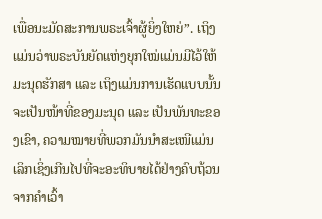ເພື່ອນະມັດສະການພຣະເຈົ້າຜູ້ຍິ່ງໃຫຍ່”. ເຖິງແມ່ນວ່າພຣະບັນຍັດແຫ່ງຍຸກໃໝ່ແມ່ນມີໄວ້ໃຫ້ມະນຸດຮັກສາ ແລະ ເຖິງແມ່ນການເຮັດແບບນັ້ນຈະເປັນໜ້າທີ່ຂອງມະນຸດ ແລະ ເປັນພັນທະຂອງເຂົາ, ຄວາມໝາຍທີ່ພວກມັນນໍາສະເໜີແມ່ນເລິກເຊິ່ງເກີນໄປທີ່ຈະອະທິບາຍໄດ້ຢ່າງຄົບຖ້ວນຈາກຄຳເວົ້າ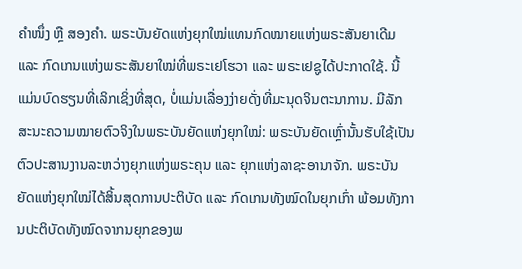ຄໍາໜຶ່ງ ຫຼື ສອງຄຳ. ພຣະບັນຍັດແຫ່ງຍຸກໃໝ່ແທນກົດໝາຍແຫ່ງພຣະສັນຍາເດີມ ແລະ ກົດເກນແຫ່ງພຣະສັນຍາໃໝ່ທີ່ພຣະເຢໂຮວາ ແລະ ພຣະເຢຊູໄດ້ປະກາດໃຊ້. ນີ້ແມ່ນບົດຮຽນທີ່ເລິກເຊິ່ງທີ່ສຸດ, ບໍ່ແມ່ນເລື່ອງງ່າຍດັ່ງທີ່ມະນຸດຈິນຕະນາການ. ມີລັກສະນະຄວາມໝາຍຕົວຈິງໃນພຣະບັນຍັດແຫ່ງຍຸກໃໝ່: ພຣະບັນຍັດເຫຼົ່ານັ້ນຮັບໃຊ້ເປັນຕົວປະສານງານລະຫວ່າງຍຸກແຫ່ງພຣະຄຸນ ແລະ ຍຸກແຫ່ງລາຊະອານາຈັກ. ພຣະບັນຍັດແຫ່ງຍຸກໃໝ່ໄດ້ສິ້ນສຸດການປະຕິບັດ ແລະ ກົດເກນທັງໝົດໃນຍຸກເກົ່າ ພ້ອມທັງການປະຕິບັດທັງໝົດຈາກນຍຸກຂອງພ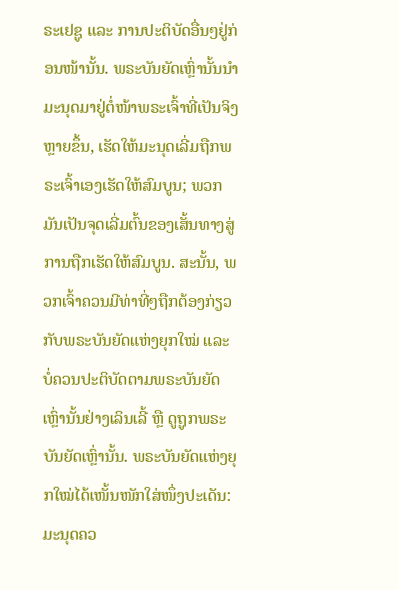ຣະເຢຊູ ແລະ ການປະຕິບັດອື່ນໆຢູ່ກ່ອນໜ້ານັ້ນ. ພຣະບັນຍັດເຫຼົ່ານັ້ນນໍາມະນຸດມາຢູ່ຕໍ່ໜ້າພຣະເຈົ້າທີ່ເປັນຈິງຫຼາຍຂຶ້ນ, ເຮັດໃຫ້ມະນຸດເລີ່ມຖືກພຣະເຈົ້າເອງເຮັດໃຫ້ສົມບູນ; ພວກມັນເປັນຈຸດເລີ່ມຕົ້ນຂອງເສັ້ນທາງສູ່ການຖືກເຮັດໃຫ້ສົມບູນ. ສະນັ້ນ, ພວກເຈົ້າຄວນມີທ່າທີ່ໆຖືກຕ້ອງກ່ຽວກັບພຣະບັນຍັດແຫ່ງຍຸກໃໝ່ ແລະ ບໍ່ຄວນປະຕິບັດຕາມພຣະບັນຍັດເຫຼົ່ານັ້ນຢ່າງເລິນເລີ້ ຫຼື ດູຖູກພຣະບັນຍັດເຫຼົ່ານັ້ນ. ພຣະບັນຍັດແຫ່ງຍຸກໃໝ່ໄດ້ເໜັ້ນໜັກໃສ່ໜຶ່ງປະເດັນ: ມະນຸດຄວ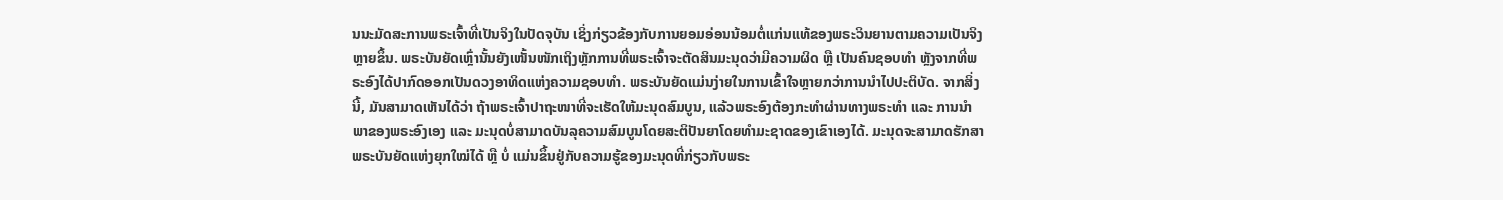ນນະມັດສະການພຣະເຈົ້າທີ່ເປັນຈິງໃນປັດຈຸບັນ ເຊິ່ງກ່ຽວຂ້ອງກັບການຍອມອ່ອນນ້ອມຕໍ່ແກ່ນແທ້ຂອງພຣະວິນຍານຕາມຄວາມເປັນຈິງຫຼາຍຂຶ້ນ. ພຣະບັນຍັດເຫຼົ່ານັ້ນຍັງເໜັ້ນໜັກເຖິງຫຼັກການທີ່ພຣະເຈົ້າຈະຕັດສິນມະນຸດວ່າມີຄວາມຜິດ ຫຼື ເປັນຄົນຊອບທຳ ຫຼັງຈາກທີ່ພຣະອົງໄດ້ປາກົດອອກເປັນດວງອາທິດແຫ່ງຄວາມຊອບທຳ. ພຣະບັນຍັດແມ່ນງ່າຍໃນການເຂົ້າໃຈຫຼາຍກວ່າການນໍາໄປປະຕິບັດ. ຈາກສິ່ງນີ້, ມັນສາມາດເຫັນໄດ້ວ່າ ຖ້າພຣະເຈົ້າປາຖະໜາທີ່ຈະເຮັດໃຫ້ມະນຸດສົມບູນ, ແລ້ວພຣະອົງຕ້ອງກະທໍາຜ່ານທາງພຣະທຳ ແລະ ການນໍາພາຂອງພຣະອົງເອງ ແລະ ມະນຸດບໍ່ສາມາດບັນລຸຄວາມສົມບູນໂດຍສະຕິປັນຍາໂດຍທຳມະຊາດຂອງເຂົາເອງໄດ້. ມະນຸດຈະສາມາດຮັກສາພຣະບັນຍັດແຫ່ງຍຸກໃໝ່ໄດ້ ຫຼື ບໍ່ ແມ່ນຂຶ້ນຢູ່ກັບຄວາມຮູ້ຂອງມະນຸດທີ່ກ່ຽວກັບພຣະ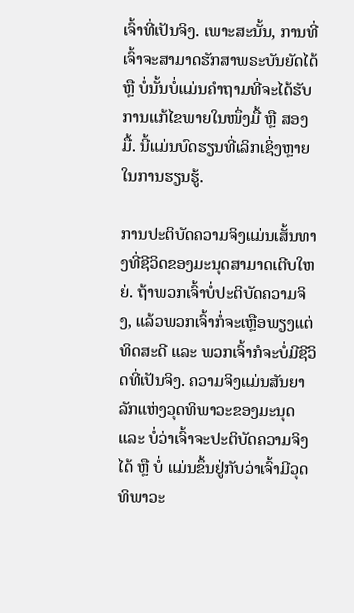ເຈົ້າທີ່ເປັນຈິງ. ເພາະສະນັ້ນ, ການທີ່ເຈົ້າຈະສາມາດຮັກສາພຣະບັນຍັດໄດ້ ຫຼື ບໍ່ນັ້ນບໍ່ແມ່ນຄຳຖາມທີ່ຈະໄດ້ຮັບການແກ້ໄຂພາຍໃນໜຶ່ງມື້ ຫຼື ສອງມື້. ນີ້ແມ່ນບົດຮຽນທີ່ເລິກເຊິ່ງຫຼາຍໃນການຮຽນຮູ້.

ການປະຕິບັດຄວາມຈິງແມ່ນເສັ້ນທາງທີ່ຊີວິດຂອງມະນຸດສາມາດເຕີບໃຫຍ່. ຖ້າພວກເຈົ້າບໍ່ປະຕິບັດຄວາມຈິງ, ແລ້ວພວກເຈົ້າກໍ່ຈະເຫຼືອພຽງແຕ່ທິດສະດີ ແລະ ພວກເຈົ້າກໍຈະບໍ່ມີຊີວິດທີ່ເປັນຈິງ. ຄວາມຈິງແມ່ນສັນຍາລັກແຫ່ງວຸດທິພາວະຂອງມະນຸດ ແລະ ບໍ່ວ່າເຈົ້າຈະປະຕິບັດຄວາມຈິງໄດ້ ຫຼື ບໍ່ ແມ່ນຂຶ້ນຢູ່ກັບວ່າເຈົ້າມີວຸດທິພາວະ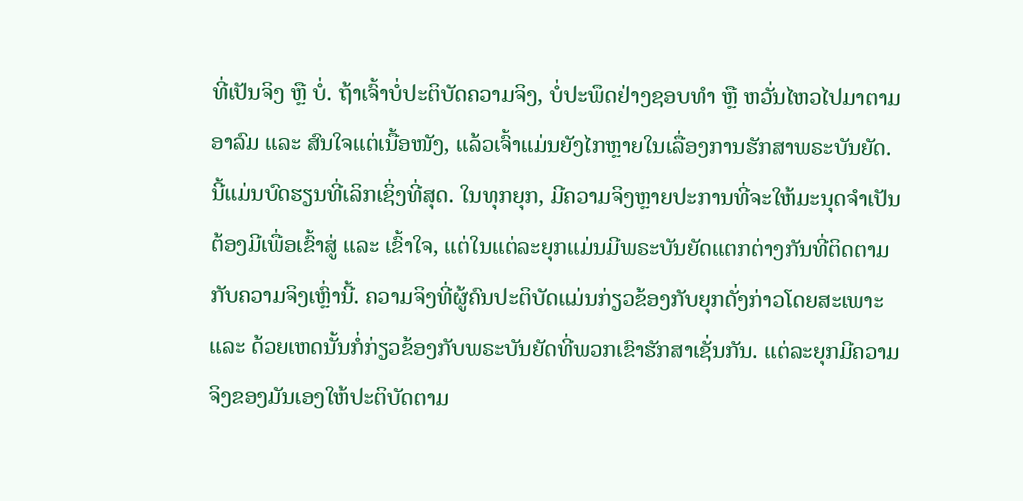ທີ່ເປັນຈິງ ຫຼື ບໍ່. ຖ້າເຈົ້າບໍ່ປະຕິບັດຄວາມຈິງ, ບໍ່ປະພຶດຢ່າງຊອບທຳ ຫຼື ຫວັ່ນໄຫວໄປມາຕາມອາລົມ ແລະ ສົນໃຈແຕ່ເນື້ອໜັງ, ແລ້ວເຈົ້າແມ່ນຍັງໄກຫຼາຍໃນເລື່ອງການຮັກສາພຣະບັນຍັດ. ນີ້ແມ່ນບົດຮຽນທີ່ເລິກເຊິ່ງທີ່ສຸດ. ໃນທຸກຍຸກ, ມີຄວາມຈິງຫຼາຍປະການທີ່ຈະໃຫ້ມະນຸດຈຳເປັນຕ້ອງມີເພື່ອເຂົ້າສູ່ ແລະ ເຂົ້າໃຈ, ແຕ່ໃນແຕ່ລະຍຸກແມ່ນມີພຣະບັນຍັດແຕກຕ່າງກັນທີ່ຕິດຕາມກັບຄວາມຈິງເຫຼົ່ານີ້. ຄວາມຈິງທີ່ຜູ້ຄົນປະຕິບັດແມ່ນກ່ຽວຂ້ອງກັບຍຸກດັ່ງກ່າວໂດຍສະເພາະ ແລະ ດ້ວຍເຫດນັ້ນກໍ່ກ່ຽວຂ້ອງກັບພຣະບັນຍັດທີ່ພວກເຂົາຮັກສາເຊັ່ນກັນ. ແຕ່ລະຍຸກມີຄວາມຈິງຂອງມັນເອງໃຫ້ປະຕິບັດຕາມ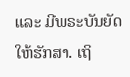ແລະ ມີພຣະບັນຍັດໃຫ້ຮັກສາ. ເຖິ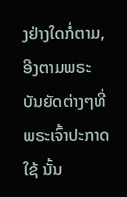ງຢ່າງໃດກໍ່ຕາມ, ອີງຕາມພຣະບັນຍັດຕ່າງໆທີ່ພຣະເຈົ້າປະກາດໃຊ້ ນັ້ນ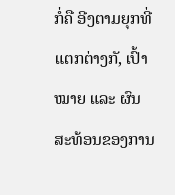ກໍ່ຄື ອີງຕາມຍຸກທີ່ແຕກຕ່າງກັ, ເປົ້າໝາຍ ແລະ ຜົນສະທ້ອນຂອງການ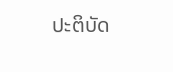ປະຕິບັດ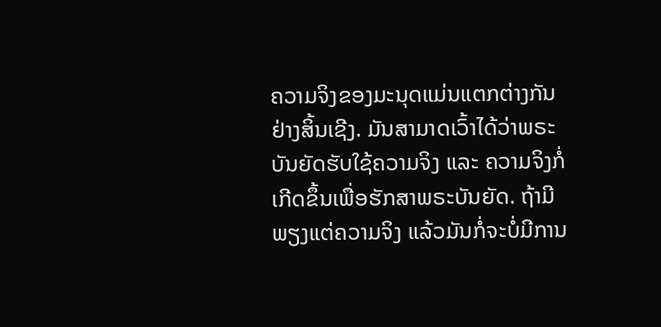ຄວາມຈິງຂອງມະນຸດແມ່ນແຕກຕ່າງກັນຢ່າງສິ້ນເຊີງ. ມັນສາມາດເວົ້າໄດ້ວ່າພຣະບັນຍັດຮັບໃຊ້ຄວາມຈິງ ແລະ ຄວາມຈິງກໍ່ເກີດຂຶ້ນເພື່ອຮັກສາພຣະບັນຍັດ. ຖ້າມີພຽງແຕ່ຄວາມຈິງ ແລ້ວມັນກໍ່ຈະບໍ່ມີການ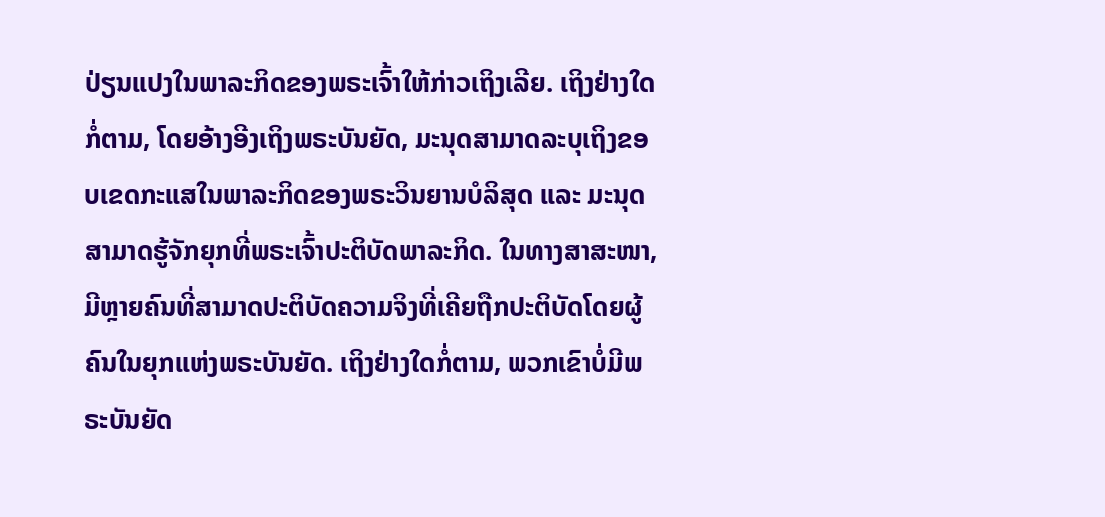ປ່ຽນແປງໃນພາລະກິດຂອງພຣະເຈົ້າໃຫ້ກ່າວເຖິງເລີຍ. ເຖິງຢ່າງໃດກໍ່ຕາມ, ໂດຍອ້າງອີງເຖິງພຣະບັນຍັດ, ມະນຸດສາມາດລະບຸເຖິງຂອບເຂດກະແສໃນພາລະກິດຂອງພຣະວິນຍານບໍລິສຸດ ແລະ ມະນຸດສາມາດຮູ້ຈັກຍຸກທີ່ພຣະເຈົ້າປະຕິບັດພາລະກິດ. ໃນທາງສາສະໜາ, ມີຫຼາຍຄົນທີ່ສາມາດປະຕິບັດຄວາມຈິງທີ່ເຄີຍຖືກປະຕິບັດໂດຍຜູ້ຄົນໃນຍຸກແຫ່ງພຣະບັນຍັດ. ເຖິງຢ່າງໃດກໍ່ຕາມ, ພວກເຂົາບໍ່ມີພຣະບັນຍັດ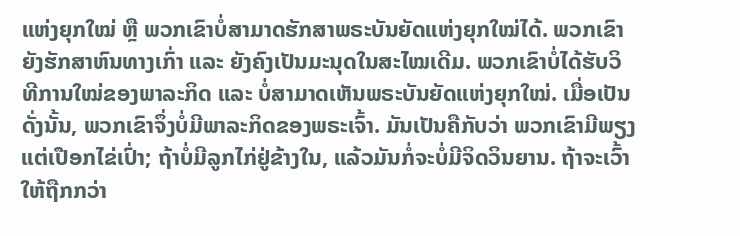ແຫ່ງຍຸກໃໝ່ ຫຼື ພວກເຂົາບໍ່ສາມາດຮັກສາພຣະບັນຍັດແຫ່ງຍຸກໃໝ່ໄດ້. ພວກເຂົາຍັງຮັກສາຫົນທາງເກົ່າ ແລະ ຍັງຄົງເປັນມະນຸດໃນສະໄໝເດີມ. ພວກເຂົາບໍ່ໄດ້ຮັບວິທີການໃໝ່ຂອງພາລະກິດ ແລະ ບໍ່ສາມາດເຫັນພຣະບັນຍັດແຫ່ງຍຸກໃໝ່. ເມື່ອເປັນດັ່ງນັ້ນ, ພວກເຂົາຈຶ່ງບໍ່ມີພາລະກິດຂອງພຣະເຈົ້າ. ມັນເປັນຄືກັບວ່າ ພວກເຂົາມີພຽງແຕ່ເປືອກໄຂ່ເປົ່າ; ຖ້າບໍ່ມີລູກໄກ່ຢູ່ຂ້າງໃນ, ແລ້ວມັນກໍ່ຈະບໍ່ມີຈິດວິນຍານ. ຖ້າຈະເວົ້າໃຫ້ຖືກກວ່າ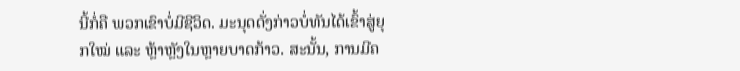ນີ້ກໍ່ຄື ພວກເຂົາບໍ່ມີຊີວິດ. ມະນຸດດັ່ງກ່າວບໍ່ທັນໄດ້ເຂົ້າສູ່ຍຸກໃໝ່ ແລະ ຫຼ້າຫຼັງໃນຫຼາຍບາດກ້າວ. ສະນັ້ນ, ການມີຄ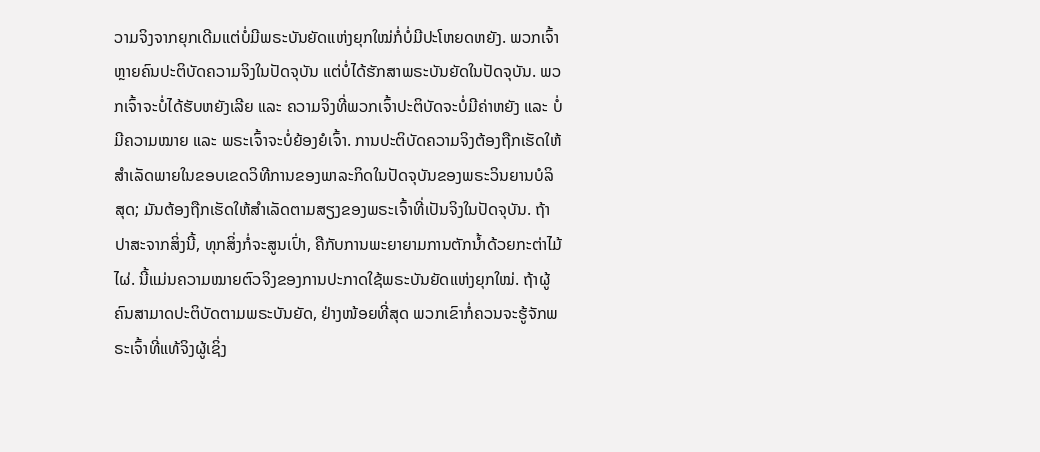ວາມຈິງຈາກຍຸກເດີມແຕ່ບໍ່ມີພຣະບັນຍັດແຫ່ງຍຸກໃໝ່ກໍ່ບໍ່ມີປະໂຫຍດຫຍັງ. ພວກເຈົ້າຫຼາຍຄົນປະຕິບັດຄວາມຈິງໃນປັດຈຸບັນ ແຕ່ບໍ່ໄດ້ຮັກສາພຣະບັນຍັດໃນປັດຈຸບັນ. ພວກເຈົ້າຈະບໍ່ໄດ້ຮັບຫຍັງເລີຍ ແລະ ຄວາມຈິງທີ່ພວກເຈົ້າປະຕິບັດຈະບໍ່ມີຄ່າຫຍັງ ແລະ ບໍ່ມີຄວາມໝາຍ ແລະ ພຣະເຈົ້າຈະບໍ່ຍ້ອງຍໍເຈົ້າ. ການປະຕິບັດຄວາມຈິງຕ້ອງຖືກເຮັດໃຫ້ສຳເລັດພາຍໃນຂອບເຂດວິທີການຂອງພາລະກິດໃນປັດຈຸບັນຂອງພຣະວິນຍານບໍລິສຸດ; ມັນຕ້ອງຖືກເຮັດໃຫ້ສຳເລັດຕາມສຽງຂອງພຣະເຈົ້າທີ່ເປັນຈິງໃນປັດຈຸບັນ. ຖ້າປາສະຈາກສິ່ງນີ້, ທຸກສິ່ງກໍ່ຈະສູນເປົ່າ, ຄືກັບການພະຍາຍາມການຕັກນໍ້າດ້ວຍກະຕ່າໄມ້ໄຜ່. ນີ້ແມ່ນຄວາມໝາຍຕົວຈິງຂອງການປະກາດໃຊ້ພຣະບັນຍັດແຫ່ງຍຸກໃໝ່. ຖ້າຜູ້ຄົນສາມາດປະຕິບັດຕາມພຣະບັນຍັດ, ຢ່າງໜ້ອຍທີ່ສຸດ ພວກເຂົາກໍ່ຄວນຈະຮູ້ຈັກພຣະເຈົ້າທີ່ແທ້ຈິງຜູ້ເຊິ່ງ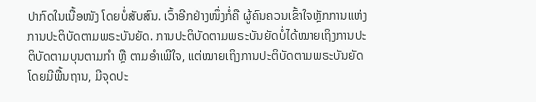ປາກົດໃນເນື້ອໜັງ ໂດຍບໍ່ສັບສົນ. ເວົ້າອີກຢ່າງໜຶ່ງກໍ່ຄື ຜູ້ຄົນຄວນເຂົ້າໃຈຫຼັກການແຫ່ງການປະຕິບັດຕາມພຣະບັນຍັດ. ການປະຕິບັດຕາມພຣະບັນຍັດບໍ່ໄດ້ໝາຍເຖິງການປະຕິບັດຕາມບຸນຕາມກຳ ຫຼື ຕາມອຳເພີໃຈ, ແຕ່ໝາຍເຖິງການປະຕິບັດຕາມພຣະບັນຍັດໂດຍມີພື້ນຖານ, ມີຈຸດປະ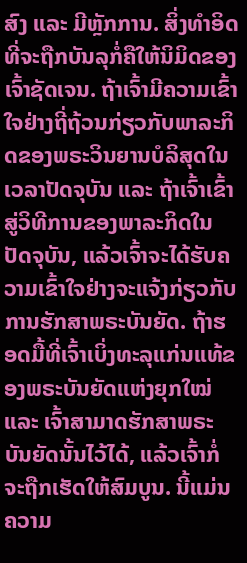ສົງ ແລະ ມີຫຼັກການ. ສິ່ງທຳອິດທີ່ຈະຖືກບັນລຸກໍ່ຄືໃຫ້ນິມິດຂອງເຈົ້າຊັດເຈນ. ຖ້າເຈົ້າມີຄວາມເຂົ້າໃຈຢ່າງຖີ່ຖ້ວນກ່ຽວກັບພາລະກິດຂອງພຣະວິນຍານບໍລິສຸດໃນເວລາປັດຈຸບັນ ແລະ ຖ້າເຈົ້າເຂົ້າສູ່ວິທີການຂອງພາລະກິດໃນປັດຈຸບັນ, ແລ້ວເຈົ້າຈະໄດ້ຮັບຄວາມເຂົ້າໃຈຢ່າງຈະແຈ້ງກ່ຽວກັບການຮັກສາພຣະບັນຍັດ. ຖ້າຮອດມື້ທີ່ເຈົ້າເບິ່ງທະລຸແກ່ນແທ້ຂອງພຣະບັນຍັດແຫ່ງຍຸກໃໝ່ ແລະ ເຈົ້າສາມາດຮັກສາພຣະບັນຍັດນັ້ນໄວ້ໄດ້, ແລ້ວເຈົ້າກໍ່ຈະຖືກເຮັດໃຫ້ສົມບູນ. ນີ້ແມ່ນຄວາມ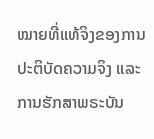ໝາຍທີ່ແທ້ຈິງຂອງການປະຕິບັດຄວາມຈິງ ແລະ ການຮັກສາພຣະບັນ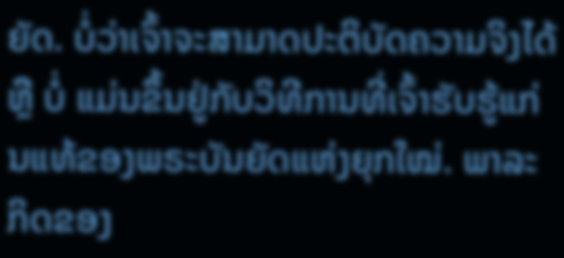ຍັດ. ບໍ່ວ່າເຈົ້າຈະສາມາດປະຕິບັດຄວາມຈິງໄດ້ ຫຼື ບໍ່ ແມ່ນຂຶ້ນຢູ່ກັບວິທີການທີ່ເຈົ້າຮັບຮູ້ແກ່ນແທ້ຂອງພຣະບັນຍັດແຫ່ງຍຸກໃໝ່. ພາລະກິດຂອງ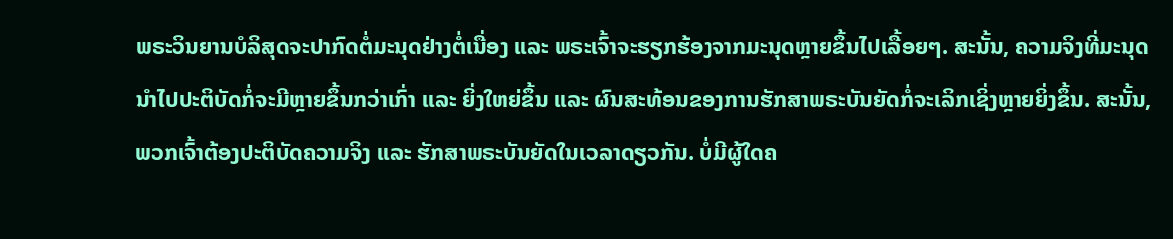ພຣະວິນຍານບໍລິສຸດຈະປາກົດຕໍ່ມະນຸດຢ່າງຕໍ່ເນື່ອງ ແລະ ພຣະເຈົ້າຈະຮຽກຮ້ອງຈາກມະນຸດຫຼາຍຂຶ້ນໄປເລື້ອຍໆ. ສະນັ້ນ, ຄວາມຈິງທີ່ມະນຸດນໍາໄປປະຕິບັດກໍ່ຈະມີຫຼາຍຂຶ້ນກວ່າເກົ່າ ແລະ ຍິ່ງໃຫຍ່ຂຶ້ນ ແລະ ຜົນສະທ້ອນຂອງການຮັກສາພຣະບັນຍັດກໍ່ຈະເລິກເຊິ່ງຫຼາຍຍິ່ງຂຶ້ນ. ສະນັ້ນ, ພວກເຈົ້າຕ້ອງປະຕິບັດຄວາມຈິງ ແລະ ຮັກສາພຣະບັນຍັດໃນເວລາດຽວກັນ. ບໍ່ມີຜູ້ໃດຄ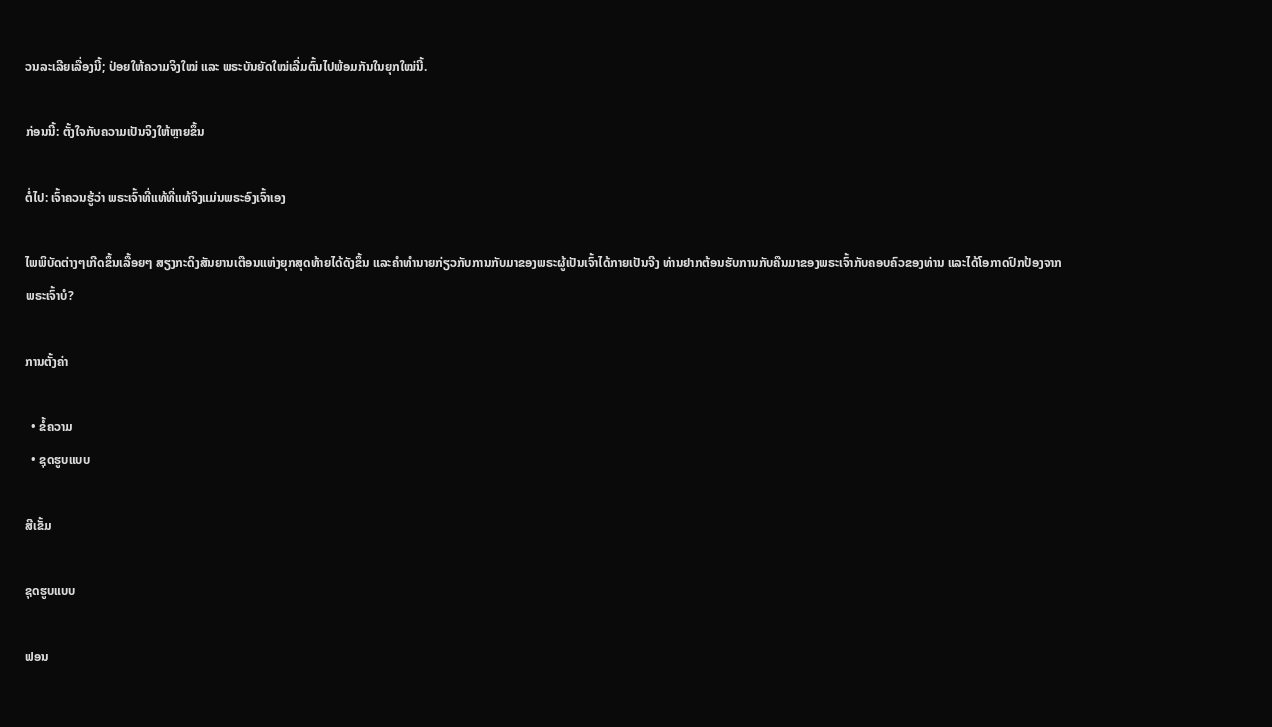ວນລະເລີຍເລື່ອງນີ້; ປ່ອຍໃຫ້ຄວາມຈິງໃໝ່ ແລະ ພຣະບັນຍັດໃໝ່ເລີ່ມຕົ້ນໄປພ້ອມກັນໃນຍຸກໃໝ່ນີ້.

ກ່ອນນີ້: ຕັ້ງໃຈກັບຄວາມເປັນຈິງໃຫ້ຫຼາຍຂຶ້ນ

ຕໍ່ໄປ: ເຈົ້າຄວນຮູ້ວ່າ ພຣະເຈົ້າທີ່ແທ້ທີ່ແທ້ຈິງແມ່ນພຣະອົງເຈົ້າເອງ

ໄພພິບັດຕ່າງໆເກີດຂຶ້ນເລື້ອຍໆ ສຽງກະດິງສັນຍານເຕືອນແຫ່ງຍຸກສຸດທ້າຍໄດ້ດັງຂຶ້ນ ແລະຄໍາທໍານາຍກ່ຽວກັບການກັບມາຂອງພຣະຜູ້ເປັນເຈົ້າໄດ້ກາຍເປັນຈີງ ທ່ານຢາກຕ້ອນຮັບການກັບຄືນມາຂອງພຣະເຈົ້າກັບຄອບຄົວຂອງທ່ານ ແລະໄດ້ໂອກາດປົກປ້ອງຈາກພຣະເຈົ້າບໍ?

ການຕັ້ງຄ່າ

  • ຂໍ້ຄວາມ
  • ຊຸດຮູບແບບ

ສີເຂັ້ມ

ຊຸດຮູບແບບ

ຟອນ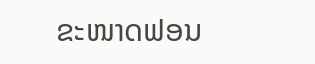ຂະໜາດຟອນ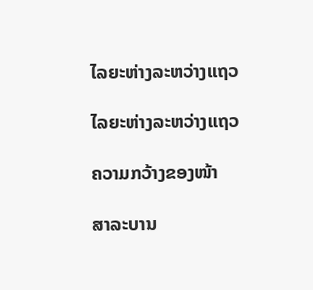ໄລຍະຫ່າງລະຫວ່າງແຖວ

ໄລຍະຫ່າງລະຫວ່າງແຖວ

ຄວາມກວ້າງຂອງໜ້າ

ສາລະບານ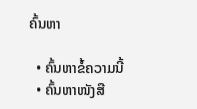ຄົ້ນຫາ

  • ຄົ້ນຫາຂໍ້ຄວາມນີ້
  • ຄົ້ນຫາໜັງສື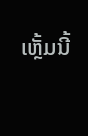ເຫຼັ້ມນີ້